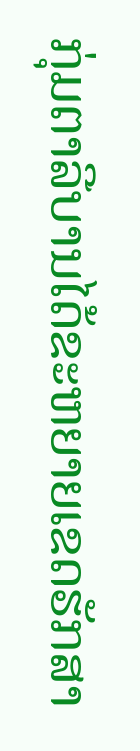ກຸ່ມຕາລີບານໄດ້ຂະຫຍາຍເຂດຮັກສາ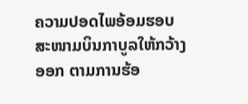ຄວາມປອດໄພອ້ອມຮອບສະໜາມບິນກາບູລໃຫ້ກວ້າງອອກ ຕາມການຮ້ອ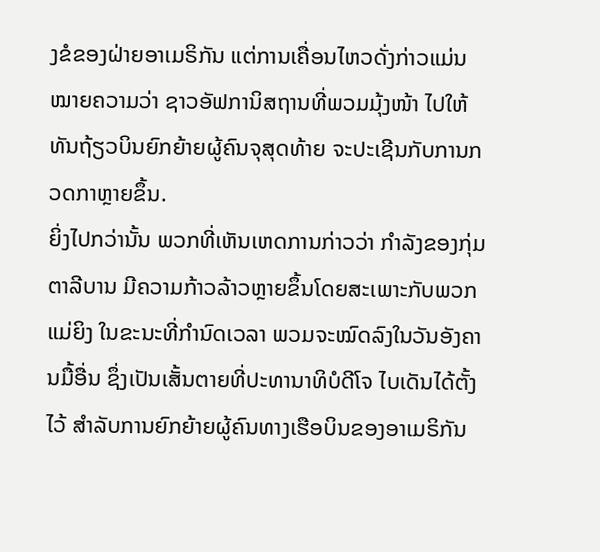ງຂໍຂອງຝ່າຍອາເມຣິກັນ ແຕ່ການເຄື່ອນໄຫວດັ່ງກ່າວແມ່ນໝາຍຄວາມວ່າ ຊາວອັຟການິສຖານທີ່ພວມມຸ້ງໜ້າ ໄປໃຫ້ທັນຖ້ຽວບິນຍົກຍ້າຍຜູ້ຄົນຈຸສຸດທ້າຍ ຈະປະເຊີນກັບການກວດກາຫຼາຍຂຶ້ນ.
ຍິ່ງໄປກວ່ານັ້ນ ພວກທີ່ເຫັນເຫດການກ່າວວ່າ ກຳລັງຂອງກຸ່ມຕາລີບານ ມີຄວາມກ້າວລ້າວຫຼາຍຂຶ້ນໂດຍສະເພາະກັບພວກແມ່ຍິງ ໃນຂະນະທີ່ກຳນົດເວລາ ພວມຈະໝົດລົງໃນວັນອັງຄານມື້ອື່ນ ຊຶ່ງເປັນເສັ້ນຕາຍທີ່ປະທານາທິບໍດີໂຈ ໄບເດັນໄດ້ຕັ້ງໄວ້ ສຳລັບການຍົກຍ້າຍຜູ້ຄົນທາງເຮືອບິນຂອງອາເມຣິກັນ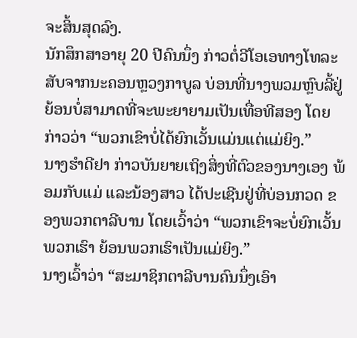ຈະສິ້ນສຸດລົງ.
ນັກສຶກສາອາຍຸ 20 ປີຄົນນຶ່ງ ກ່າວຕໍ່ວີໂອເອທາງໂທລະສັບຈາກນະຄອນຫຼວງກາບູລ ບ່ອນທີ່ນາງພວມຫຼົບລີ້ຢູ່ຍ້ອນບໍ່ສາມາດທີ່ຈະພະຍາຍາມເປັນເທື່ອທີສອງ ໂດຍກ່າວວ່າ “ພວກເຂົາບໍ່ໄດ້ຍົກເວັ້ນແມ່ນແຕ່ແມ່ຍິງ.”
ນາງຮຳດີຢາ ກ່າວບັນຍາຍເຖິງສິ່ງທີ່ຕົວຂອງນາງເອງ ພ້ອມກັບແມ່ ແລະນ້ອງສາວ ໄດ້ປະເຊີນຢູ່ທີ່ບ່ອນກວດ ຂອງພວກຕາລີບານ ໂດຍເວົ້າວ່າ “ພວກເຂົາຈະບໍ່ຍົກເວັ້ນພວກເຮົາ ຍ້ອນພວກເຮົາເປັນແມ່ຍິງ.”
ນາງເວົ້າວ່າ “ສະມາຊິກຕາລີບານຄົນນຶ່ງເອົາ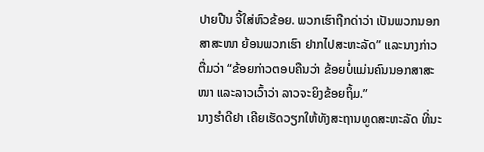ປາຍປືນ ຈີ້ໃສ່ຫົວຂ້ອຍ. ພວກເຮົາຖືກດ່າວ່າ ເປັນພວກນອກສາສະໜາ ຍ້ອນພວກເຮົາ ຢາກໄປສະຫະລັດ” ແລະນາງກ່າວຕື່ມວ່າ “ຂ້ອຍກ່າວຕອບຄືນວ່າ ຂ້ອຍບໍ່ແມ່ນຄົນນອກສາສະໜາ ແລະລາວເວົ້າວ່າ ລາວຈະຍິງຂ້ອຍຖິ້ມ.”
ນາງຮຳດີຢາ ເຄີຍເຮັດວຽກໃຫ້ທັງສະຖານທູດສະຫະລັດ ທີ່ນະ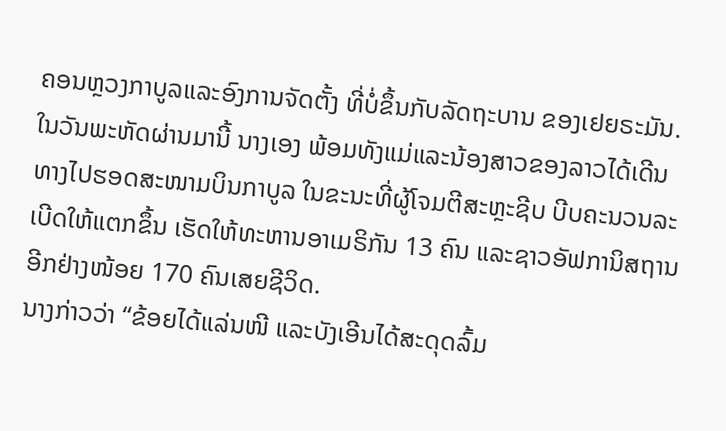ຄອນຫຼວງກາບູລແລະອົງການຈັດຕັ້ງ ທີ່ບໍ່ຂຶ້ນກັບລັດຖະບານ ຂອງເຢຍຣະມັນ.
ໃນວັນພະຫັດຜ່ານມານີ້ ນາງເອງ ພ້ອມທັງແມ່ແລະນ້ອງສາວຂອງລາວໄດ້ເດີນ ທາງໄປຮອດສະໜາມບິນກາບູລ ໃນຂະນະທີ່ຜູ້ໂຈມຕີສະຫຼະຊີບ ບີບຄະນວນລະ ເບີດໃຫ້ແຕກຂຶ້ນ ເຮັດໃຫ້ທະຫານອາເມຣິກັນ 13 ຄົນ ແລະຊາວອັຟການິສຖານ ອີກຢ່າງໜ້ອຍ 170 ຄົນເສຍຊີວິດ.
ນາງກ່າວວ່າ “ຂ້ອຍໄດ້ແລ່ນໜີ ແລະບັງເອີນໄດ້ສະດຸດລົ້ມ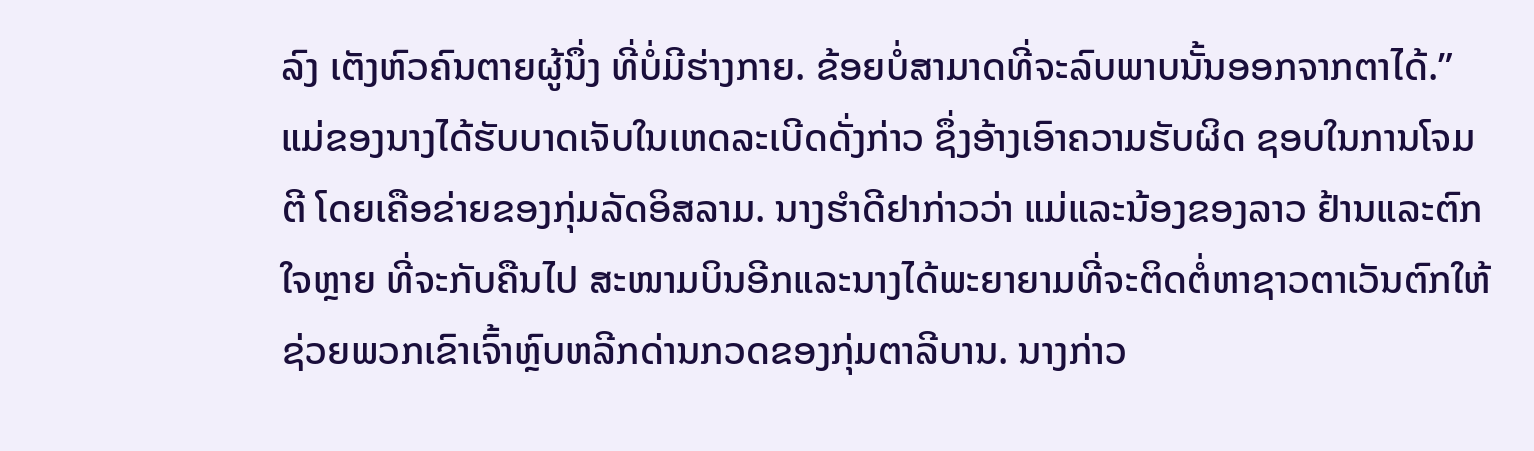ລົງ ເຕັງຫົວຄົນຕາຍຜູ້ນຶ່ງ ທີ່ບໍ່ມີຮ່າງກາຍ. ຂ້ອຍບໍ່ສາມາດທີ່ຈະລົບພາບນັ້ນອອກຈາກຕາໄດ້.”
ແມ່ຂອງນາງໄດ້ຮັບບາດເຈັບໃນເຫດລະເບີດດັ່ງກ່າວ ຊຶ່ງອ້າງເອົາຄວາມຮັບຜິດ ຊອບໃນການໂຈມຕີ ໂດຍເຄືອຂ່າຍຂອງກຸ່ມລັດອິສລາມ. ນາງຮຳດີຢາກ່າວວ່າ ແມ່ແລະນ້ອງຂອງລາວ ຢ້ານແລະຕົກໃຈຫຼາຍ ທີ່ຈະກັບຄືນໄປ ສະໜາມບິນອີກແລະນາງໄດ້ພະຍາຍາມທີ່ຈະຕິດຕໍ່ຫາຊາວຕາເວັນຕົກໃຫ້ຊ່ວຍພວກເຂົາເຈົ້າຫຼົບຫລີກດ່ານກວດຂອງກຸ່ມຕາລີບານ. ນາງກ່າວ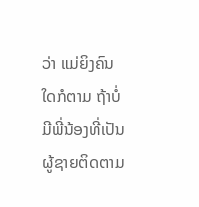ວ່າ ແມ່ຍິງຄົນໃດກໍຕາມ ຖ້າບໍ່ມີພີ່ນ້ອງທີ່ເປັນຜູ້ຊາຍຕິດຕາມ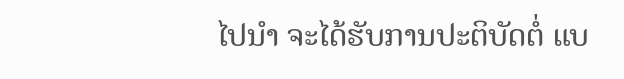ໄປນຳ ຈະໄດ້ຮັບການປະຕິບັດຕໍ່ ແບ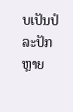ບເປັນປໍລະປັກຫຼາຍ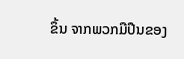ຂຶ້ນ ຈາກພວກມືປືນຂອງ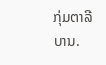ກຸ່ມຕາລີບານ.